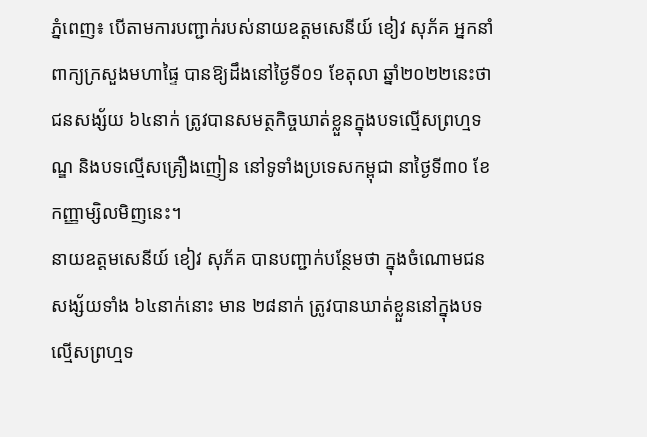ភ្នំពេញ៖ បើតាមការបញ្ជាក់របស់នាយឧត្តមសេនីយ៍ ខៀវ សុភ័គ អ្នកនាំពាក្យក្រសួងមហាផ្ទៃ បានឱ្យដឹងនៅថ្ងៃទី០១ ខែតុលា ឆ្នាំ២០២២នេះថា ជនសង្ស័យ ៦៤នាក់ ត្រូវបានសមត្ថកិច្ចឃាត់ខ្លួនក្នុងបទល្មើសព្រហ្មទណ្ឌ និងបទល្មើសគ្រឿងញៀន នៅទូទាំងប្រទេសកម្ពុជា នាថ្ងៃទី៣០ ខែកញ្ញាម្សិលមិញនេះ។
នាយឧត្តមសេនីយ៍ ខៀវ សុភ័គ បានបញ្ជាក់បន្ថែមថា ក្នុងចំណោមជនសង្ស័យទាំង ៦៤នាក់នោះ មាន ២៨នាក់ ត្រូវបានឃាត់ខ្លួននៅក្នុងបទល្មើសព្រហ្មទ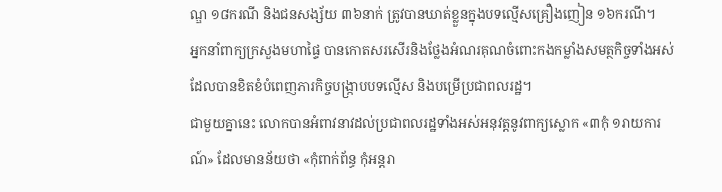ណ្ឌ ១៨ករណី និងជនសង្ស័យ ៣៦នាក់ ត្រូវបានឃាត់ខ្លួនក្នុងបទល្មើសគ្រឿងញៀន ១៦ករណី។
អ្នកនាំពាក្យក្រសួងមហាផ្ទៃ បានកោតសរសើរនិងថ្លែងអំណរគុណចំពោះកងកម្លាំងសមត្ថកិច្ចទាំងអស់ ដែលបានខិតខំបំពេញភារកិច្ចបង្ក្រាបបទល្មើស និងបម្រើប្រជាពលរដ្ឋ។
ជាមួយគ្នានេះ លោកបានអំពាវនាវដល់ប្រជាពលរដ្ឋទាំងអស់អនុវត្តនូវពាក្យស្លោក «៣កុំ ១រាយការណ៍» ដែលមានន័យថា «កុំពាក់ព័ន្ធ កុំអន្តរា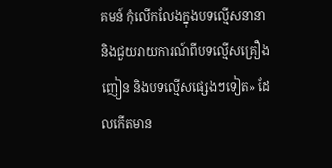គមន៍ កុំលើកលែងក្នុងបទល្មើសនានា និងជួយរាយការណ៍ពីបទល្មើសគ្រឿងញៀន និងបទល្មើសផ្សេងៗទៀត» ដែលកើតមាន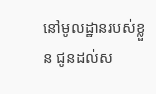នៅមូលដ្ឋានរបស់ខ្លួន ជូនដល់ស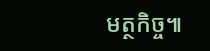មត្ថកិច្ច៕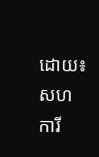ដោយ៖សហការី